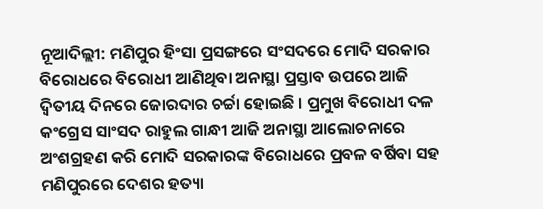ନୂଆଦିଲ୍ଲୀ: ମଣିପୁର ହିଂସା ପ୍ରସଙ୍ଗରେ ସଂସଦରେ ମୋଦି ସରକାର ବିରୋଧରେ ବିରୋଧୀ ଆଣିଥିବା ଅନାସ୍ଥା ପ୍ରସ୍ତାବ ଉପରେ ଆଜି ଦ୍ବିତୀୟ ଦିନରେ ଜୋରଦାର ଚର୍ଚ୍ଚା ହୋଇଛି । ପ୍ରମୁଖ ବିରୋଧୀ ଦଳ କଂଗ୍ରେସ ସାଂସଦ ରାହୁଲ ଗାନ୍ଧୀ ଆଜି ଅନାସ୍ଥା ଆଲୋଚନାରେ ଅଂଶଗ୍ରହଣ କରି ମୋଦି ସରକାରଙ୍କ ବିରୋଧରେ ପ୍ରବଳ ବର୍ଷିବା ସହ ମଣିପୁରରେ ଦେଶର ହତ୍ୟା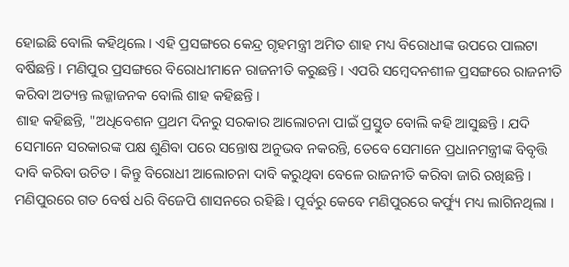ହୋଇଛି ବୋଲି କହିଥିଲେ । ଏହି ପ୍ରସଙ୍ଗରେ କେନ୍ଦ୍ର ଗୃହମନ୍ତ୍ରୀ ଅମିତ ଶାହ ମଧ୍ୟ ବିରୋଧୀଙ୍କ ଉପରେ ପାଲଟା ବର୍ଷିଛନ୍ତି । ମଣିପୁର ପ୍ରସଙ୍ଗରେ ବିରୋଧୀମାନେ ରାଜନୀତି କରୁଛନ୍ତି । ଏପରି ସମ୍ବେଦନଶୀଳ ପ୍ରସଙ୍ଗରେ ରାଜନୀତି କରିବା ଅତ୍ୟନ୍ତ ଲଜ୍ଜାଜନକ ବୋଲି ଶାହ କହିଛନ୍ତି ।
ଶାହ କହିଛନ୍ତି, "ଅଧିବେଶନ ପ୍ରଥମ ଦିନରୁ ସରକାର ଆଲୋଚନା ପାଇଁ ପ୍ରସ୍ତୁତ ବୋଲି କହି ଆସୁଛନ୍ତି । ଯଦି ସେମାନେ ସରକାରଙ୍କ ପକ୍ଷ ଶୁଣିବା ପରେ ସନ୍ତୋଷ ଅନୁଭବ ନକରନ୍ତି, ତେବେ ସେମାନେ ପ୍ରଧାନମନ୍ତ୍ରୀଙ୍କ ବିବୃତ୍ତି ଦାବି କରିବା ଉଚିତ । କିନ୍ତୁ ବିରୋଧୀ ଆଲୋଚନା ଦାବି କରୁଥିବା ବେଳେ ରାଜନୀତି କରିବା ଜାରି ରଖିଛନ୍ତି । ମଣିପୁରରେ ଗତ 6ବର୍ଷ ଧରି ବିଜେପି ଶାସନରେ ରହିଛି । ପୂର୍ବରୁ କେବେ ମଣିପୁରରେ କର୍ଫ୍ୟୁ ମଧ୍ୟ ଲାଗିନଥିଲା ।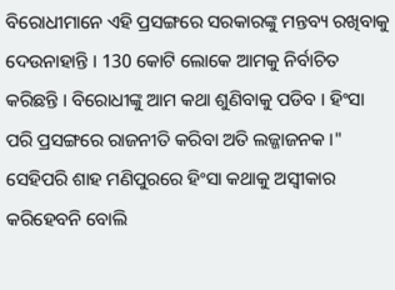ବିରୋଧୀମାନେ ଏହି ପ୍ରସଙ୍ଗରେ ସରକାରଙ୍କୁ ମନ୍ତବ୍ୟ ରଖିବାକୁ ଦେଉନାହାନ୍ତି । 130 କୋଟି ଲୋକେ ଆମକୁ ନିର୍ବାଚିତ କରିଛନ୍ତି । ବିରୋଧୀଙ୍କୁ ଆମ କଥା ଶୁଣିବାକୁ ପଡିବ । ହିଂସା ପରି ପ୍ରସଙ୍ଗରେ ରାଜନୀତି କରିବା ଅତି ଲଜ୍ଜାଜନକ ।"
ସେହିପରି ଶାହ ମଣିପୁରରେ ହିଂସା କଥାକୁ ଅସ୍ବୀକାର କରିହେବନି ବୋଲି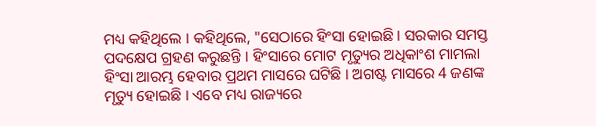ମଧ୍ୟ କହିଥିଲେ । କହିଥିଲେ, "ସେଠାରେ ହିଂସା ହୋଇଛି । ସରକାର ସମସ୍ତ ପଦକ୍ଷେପ ଗ୍ରହଣ କରୁଛନ୍ତି । ହିଂସାରେ ମୋଟ ମୃତ୍ୟୁର ଅଧିକାଂଶ ମାମଲା ହିଂସା ଆରମ୍ଭ ହେବାର ପ୍ରଥମ ମାସରେ ଘଟିଛି । ଅଗଷ୍ଟ ମାସରେ 4 ଜଣଙ୍କ ମୃତ୍ୟୁ ହୋଇଛି । ଏବେ ମଧ୍ୟ ରାଜ୍ୟରେ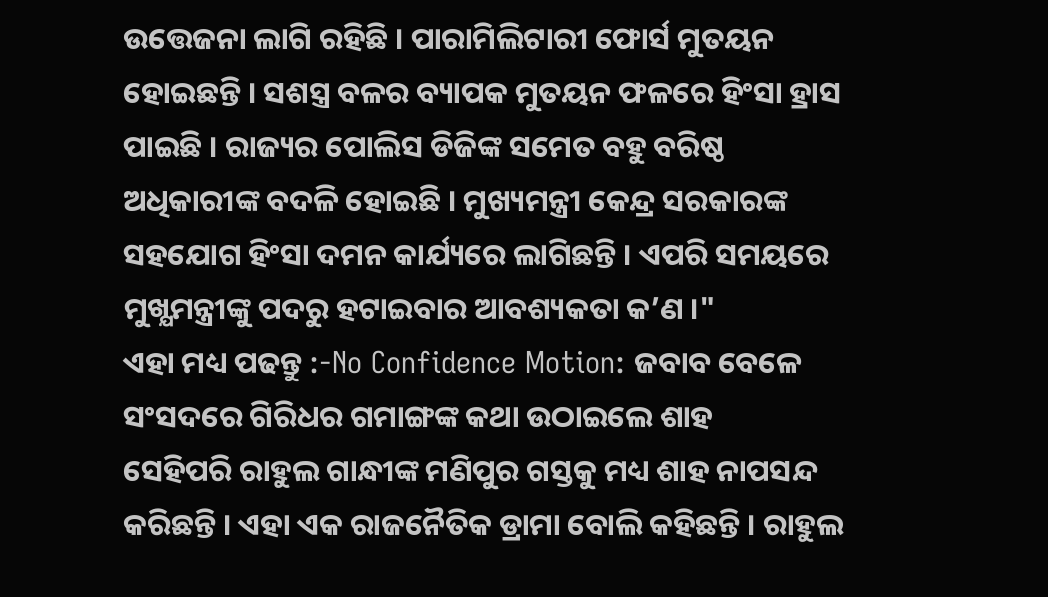ଉତ୍ତେଜନା ଲାଗି ରହିଛି । ପାରାମିଲିଟାରୀ ଫୋର୍ସ ମୁତୟନ ହୋଇଛନ୍ତି । ସଶସ୍ତ୍ର ବଳର ବ୍ୟାପକ ମୁତୟନ ଫଳରେ ହିଂସା ହ୍ରାସ ପାଇଛି । ରାଜ୍ୟର ପୋଲିସ ଡିଜିଙ୍କ ସମେତ ବହୁ ବରିଷ୍ଠ ଅଧିକାରୀଙ୍କ ବଦଳି ହୋଇଛି । ମୁଖ୍ୟମନ୍ତ୍ରୀ କେନ୍ଦ୍ର ସରକାରଙ୍କ ସହଯୋଗ ହିଂସା ଦମନ କାର୍ଯ୍ୟରେ ଲାଗିଛନ୍ତି । ଏପରି ସମୟରେ ମୁଖ୍ଯମନ୍ତ୍ରୀଙ୍କୁ ପଦରୁ ହଟାଇବାର ଆବଶ୍ୟକତା କ’ଣ ।"
ଏହା ମଧ୍ୟ ପଢନ୍ତୁ :-No Confidence Motion: ଜବାବ ବେଳେ ସଂସଦରେ ଗିରିଧର ଗମାଙ୍ଗଙ୍କ କଥା ଉଠାଇଲେ ଶାହ
ସେହିପରି ରାହୁଲ ଗାନ୍ଧୀଙ୍କ ମଣିପୁର ଗସ୍ତକୁ ମଧ୍ୟ ଶାହ ନାପସନ୍ଦ କରିଛନ୍ତି । ଏହା ଏକ ରାଜନୈତିକ ଡ୍ରାମା ବୋଲି କହିଛନ୍ତି । ରାହୁଲ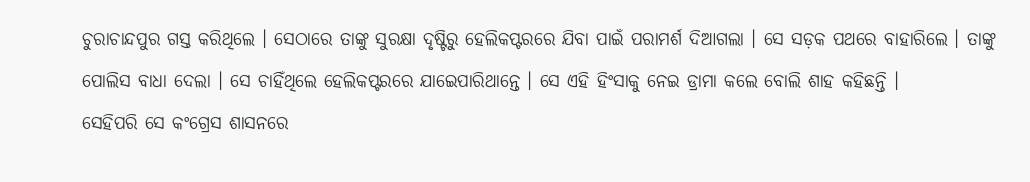ଚୁରାଚାନ୍ଦପୁର ଗସ୍ତ କରିଥିଲେ । ସେଠାରେ ତାଙ୍କୁ ସୁରକ୍ଷା ଦୃଷ୍ଟିରୁ ହେଲିକପ୍ଟରରେ ଯିବା ପାଇଁ ପରାମର୍ଶ ଦିଆଗଲା । ସେ ସଡ଼କ ପଥରେ ବାହାରିଲେ । ତାଙ୍କୁ ପୋଲିସ ବାଧା ଦେଲା । ସେ ଚାହିଁଥିଲେ ହେଲିକପ୍ଟରରେ ଯାଇେପାରିଥାନ୍ତେ । ସେ ଏହି ହିଂସାକୁ ନେଇ ଡ୍ରାମା କଲେ ବୋଲି ଶାହ କହିଛନ୍ତି ।
ସେହିପରି ସେ କଂଗ୍ରେସ ଶାସନରେ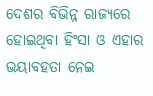ଦେଶର ବିଭିନ୍ନ ରାଜ୍ୟରେ ହୋଇଥିବା ହିଂସା ଓ ଏହାର ଭୟାବହତା ନେଇ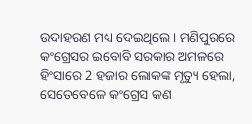ଉଦାହରଣ ମଧ୍ୟ ଦେଇଥିଲେ । ମଣିପୁରରେ କଂଗ୍ରେସର ଇବୋବି ସରକାର ଅମଳରେ ହିଂସାରେ 2 ହଜାର ଲୋକଙ୍କ ମୃତ୍ୟୁ ହେଲା, ସେତେବେଳେ କଂଗ୍ରେସ କଣ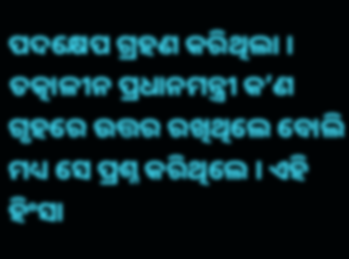ପଦକ୍ଷେପ ଗ୍ରହଣ କରିଥିଲା । ତତ୍କାଳୀନ ପ୍ରଧାନମନ୍ତ୍ରୀ କ’ଣ ଗୃହରେ ଉତ୍ତର ରଖିଥିଲେ ବୋଲି ମଧ୍ୟ ସେ ପ୍ରଶ୍ନ କରିଥିଲେ । ଏହି ହିଂସା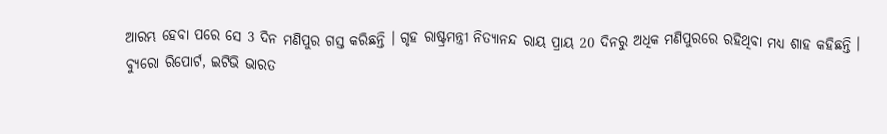ଆରମ୍ଭ ହେବା ପରେ ସେ 3 ଦିନ ମଣିପୁର ଗସ୍ତ କରିଛନ୍ତି । ଗୃହ ରାଷ୍ଟ୍ରମନ୍ତ୍ରୀ ନିତ୍ୟାନନ୍ଦ ରାୟ ପ୍ରାୟ 20 ଦିନରୁ ଅଧିକ ମଣିପୁରରେ ରହିଥିବା ମଧ୍ୟ ଶାହ କହିଛନ୍ତି ।
ବ୍ୟୁରୋ ରିପୋର୍ଟ, ଇଟିଭି ଭାରତ